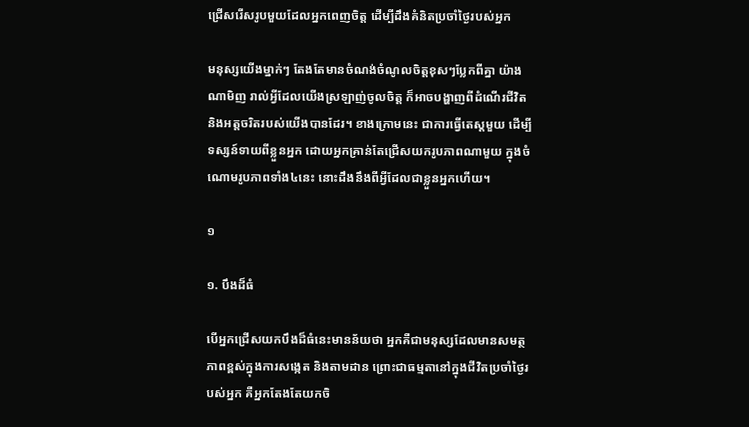ជ្រើសរើសរូបមួយដែលអ្នកពេញចិត្ត ដើម្បីដឹងគំនិតប្រចាំថ្ងៃរបស់អ្នក

មនុស្សយើងម្នាក់ៗ តែងតែមានចំណង់ចំណូលចិត្តខុសៗប្លែកពីគ្នា យ៉ាងណាមិញ រាល់អ្វីដែលយើងស្រឡាញ់ចូលចិត្ត ក៏អាចបង្ហាញពីដំណើរជីវិត និងអត្តចរិតរបស់យើងបានដែរ។ ខាងក្រោមនេះ ជាការធ្វើតេស្តមួយ ដើម្បីទស្សន៍ទាយពីខ្លួនអ្នក ដោយអ្នកគ្រាន់តែជ្រើសយករូបភាពណាមួយ ក្នុងចំណោមរូបភាពទាំង៤នេះ នោះដឹងនឹងពីអ្វីដែលជាខ្លួនអ្នកហើយ។

១

១. បឹងដ៏ធំ

បើអ្នកជ្រើសយកបឹងដ៏ធំនេះមានន័យថា អ្នកគឺជាមនុស្សដែលមានសមត្ថភាពខ្ពស់ក្នុងការសង្កេត និងតាមដាន ព្រោះជាធម្មតានៅក្នុងជីវិតប្រចាំថ្ងៃរបស់អ្នក គឺអ្នកតែងតែយកចិ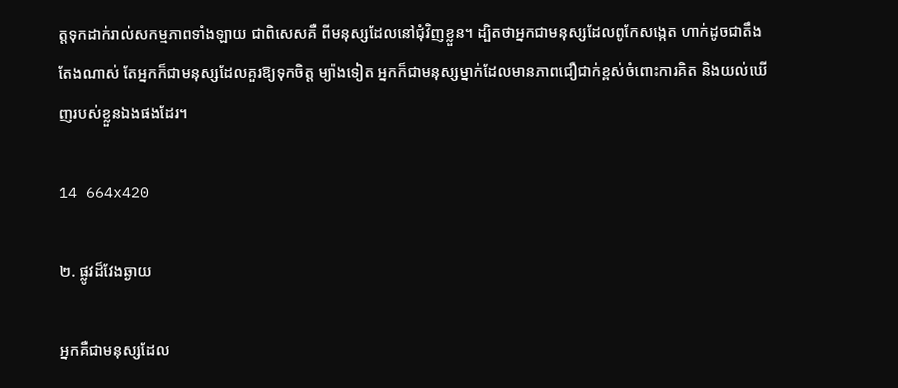ត្តទុកដាក់រាល់សកម្មភាពទាំងឡាយ ជាពិសេសគឺ ពីមនុស្សដែលនៅជុំវិញខ្លួន។ ដ្បិតថាអ្នកជាមនុស្សដែលពូកែសង្កេត ហាក់ដូចជាតឹងតែងណាស់ តែអ្នកក៏ជាមនុស្សដែលគួរឱ្យទុកចិត្ត ម្យ៉ាងទៀត អ្នកក៏ជាមនុស្សម្នាក់ដែលមានភាពជឿជាក់ខ្ពស់ចំពោះការគិត និងយល់ឃើញរបស់ខ្លួនឯងផងដែរ។

14 664x420

២. ផ្លូវដ៏វែងឆ្ងាយ

អ្នកគឺជាមនុស្សដែល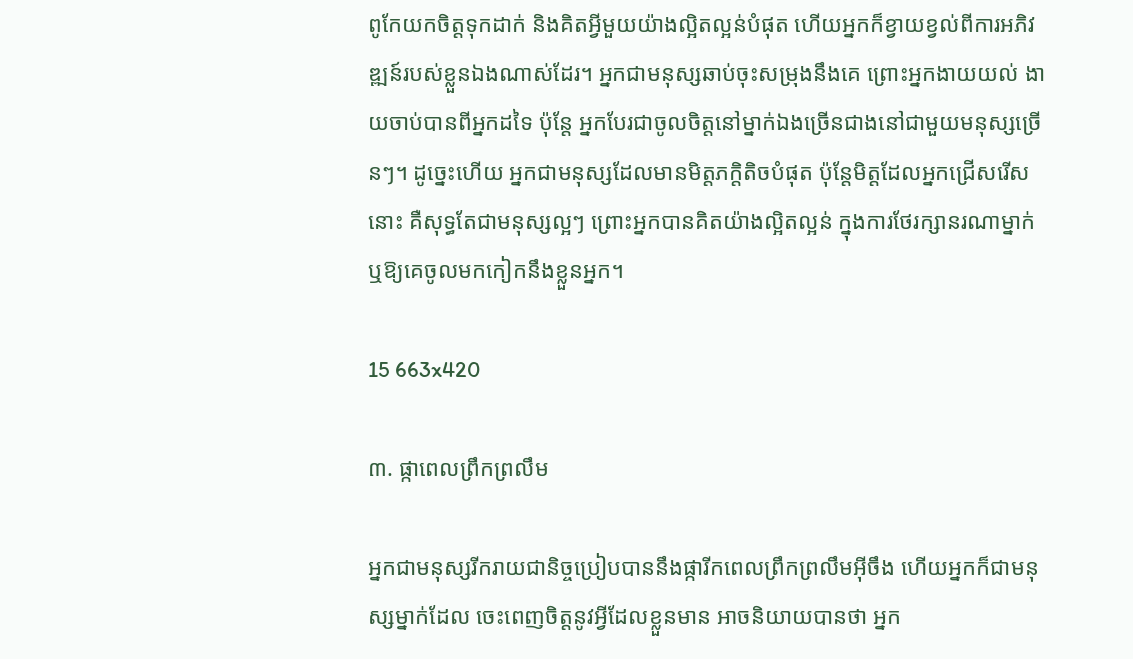ពូកែយកចិត្តទុកដាក់ និងគិតអ្វីមួយយ៉ាងល្អិតល្អន់បំផុត ហើយអ្នកក៏ខ្វាយខ្វល់ពីការអភិវឌ្ឍន៍របស់ខ្លួនឯងណាស់ដែរ។ អ្នកជាមនុស្សឆាប់ចុះសម្រុងនឹងគេ ព្រោះអ្នកងាយយល់ ងាយចាប់បានពីអ្នកដទៃ ប៉ុន្តែ អ្នកបែរជាចូលចិត្តនៅម្នាក់ឯងច្រើនជាងនៅជាមួយមនុស្សច្រើនៗ។ ដូច្នេះហើយ អ្នកជាមនុស្សដែលមានមិត្តភក្តិតិចបំផុត ប៉ុន្តែមិត្តដែលអ្នកជ្រើសរើសនោះ គឺសុទ្ធតែជាមនុស្សល្អៗ ព្រោះអ្នកបានគិតយ៉ាងល្អិតល្អន់ ក្នុងការថែរក្សានរណាម្នាក់ ឬឱ្យគេចូលមកកៀកនឹងខ្លួនអ្នក។

15 663x420

៣. ផ្កាពេលព្រឹកព្រលឹម

អ្នកជាមនុស្សរីករាយជានិច្ចប្រៀបបាននឹងផ្ការីកពេលព្រឹកព្រលឹមអ៊ីចឹង ហើយអ្នកក៏ជាមនុស្សម្នាក់ដែល ចេះពេញចិត្តនូវអ្វីដែលខ្លួនមាន អាចនិយាយបានថា អ្នក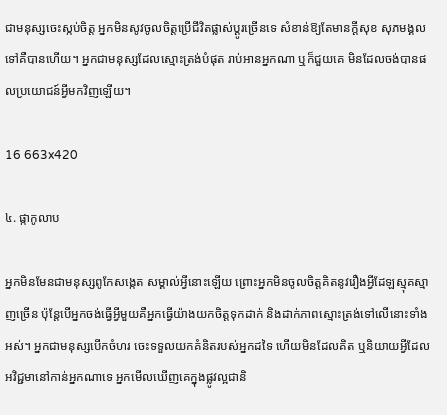ជាមនុស្សចេះស្កប់ចិត្ត អ្នកមិនសូវចូលចិត្តប្រើជីវិតផ្លាស់ប្ដូរច្រើនទេ សំខាន់ឱ្យតែមានក្ដីសុខ សុភមង្គលទៅគឺបានហើយ។ អ្នកជាមនុស្សដែលស្មោះត្រង់បំផុត រាប់អានអ្នកណា ឬក៏ជួយគេ មិនដែលចង់បានផលប្រយោជន៍អ្វីមកវិញឡើយ។

16 663x420

៤. ផ្កាកូលាប

អ្នកមិនមែនជាមនុស្សពូកែសង្កេត សម្គាល់អ្វីនោះឡើយ ព្រោះអ្នកមិនចូលចិត្តគិតនូវរឿងអ្វីដែឡស្មុគស្មាញច្រើន ប៉ុន្តែបើអ្នកចង់ធ្វើអ្វីមួយគឺអ្នកធ្វើយ៉ាងយកចិត្តទុកដាក់ និងដាក់ភាពស្មោះត្រង់ទៅលើនោះទាំងអស់។ អ្នកជាមនុស្សបើកចំហរ ចេះទទួលយកគំនិតរបស់អ្នកដទៃ ហើយមិនដែលគិត ឬនិយាយអ្វីដែលអវិជ្ជមានៅកាន់អ្នកណាទេ អ្នកមើលឃើញគេក្នុងផ្លូវល្អជានិ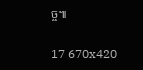ច្ច៕

17 670x420